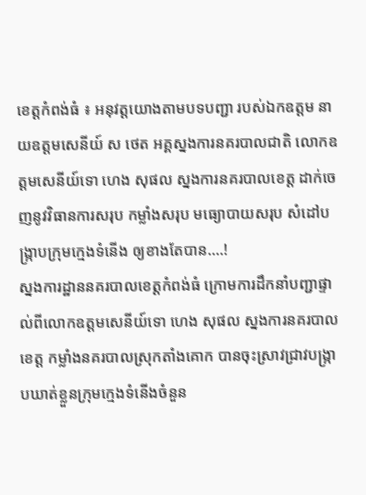ខេត្តកំពង់ធំ ៖ អនុវត្តយោងតាមបទបញ្ជា របស់ឯកឧត្តម នាយឧត្តមសេនីយ៍ ស ថេត អគ្គស្នងការនគរបាលជាតិ លោកឧត្តមសេនីយ៍ទោ ហេង សុផល ស្នងការនគរបាលខេត្ត ដាក់ចេញនូវវិធានការសរុប កម្លាំងសរុប មធ្យោបាយសរុប សំដៅបង្ក្រាបក្រុមក្មេងទំនើង ឲ្យខាងតែបាន….!
ស្នងការដ្ឋាននគរបាលខេត្តកំពង់ធំ ក្រោមការដឹកនាំបញ្ជាផ្ទាល់ពីលោកឧត្តមសេនីយ៍ទោ ហេង សុផល ស្នងការនគរបាលខេត្ត កម្លាំងនគរបាលស្រុកតាំងគោក បានចុះស្រាវជ្រាវបង្រ្កាបឃាត់ខ្លួនក្រុមក្មេងទំនើងចំនួន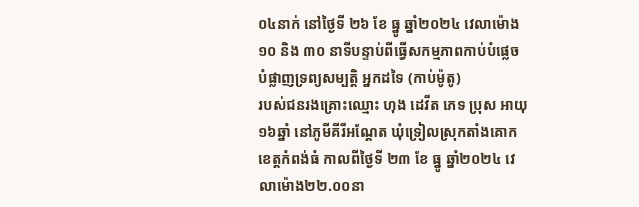០៤នាក់ នៅថ្ងៃទី ២៦ ខែ ធ្នូ ឆ្នាំ២០២៤ វេលាម៉ោង ១០ និង ៣០ នាទីបន្ទាប់ពីធ្វើសកម្មភាពកាប់បំផ្លេចបំផ្លាញទ្រព្យសម្បត្តិ អ្នកដទៃ (កាប់ម៉ូតូ)
របស់ជនរងគ្រោះឈ្មោះ ហុង ដេវីត ភេទ ប្រុស អាយុ១៦ឆ្នាំ នៅភូមីគីរីអណ្ដែត ឃុំទ្រៀលស្រុកតាំងគោក ខេត្តកំពង់ធំ កាលពីថ្ងៃទី ២៣ ខែ ធ្នូ ឆ្នាំ២០២៤ វេលាម៉ោង២២.០០នា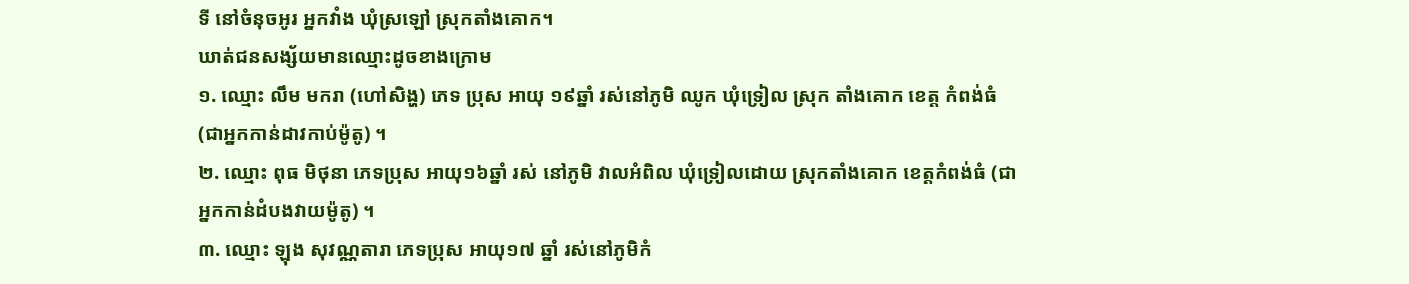ទី នៅចំនុចអូរ អ្នកវាំង ឃុំស្រឡៅ ស្រុកតាំងគោក។
ឃាត់ជនសង្ស័យមានឈ្មោះដូចខាងក្រោម
១. ឈ្មោះ លឹម មករា (ហៅសិង្ហ) ភេទ ប្រុស អាយុ ១៩ឆ្នាំ រស់នៅភូមិ ឈូក ឃុំទ្រៀល ស្រុក តាំងគោក ខេត្ត កំពង់ធំ (ជាអ្នកកាន់ដាវកាប់ម៉ូតូ) ។
២. ឈ្មោះ ពុធ មិថុនា ភេទប្រុស អាយុ១៦ឆ្នាំ រស់ នៅភូមិ វាលអំពិល ឃុំទ្រៀលដោយ ស្រុកតាំងគោក ខេត្តកំពង់ធំ (ជាអ្នកកាន់ដំបងវាយម៉ូតូ) ។
៣. ឈ្មោះ ឡុង សុវណ្ណតារា ភេទប្រុស អាយុ១៧ ឆ្នាំ រស់នៅភូមិកំ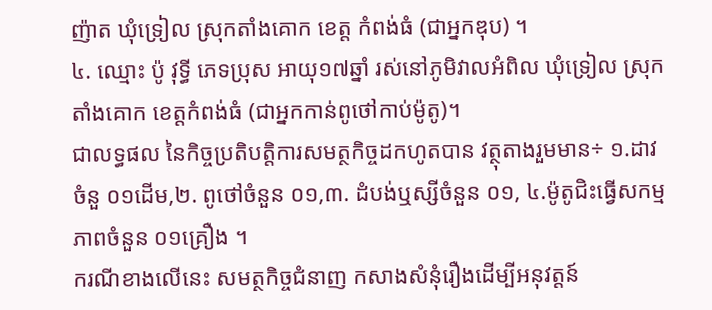ញ៉ាត ឃុំទ្រៀល ស្រុកតាំងគោក ខេត្ត កំពង់ធំ (ជាអ្នកឌុប) ។
៤. ឈ្មោះ ប៉ូ វុទ្ធី ភេទប្រុស អាយុ១៧ឆ្នាំ រស់នៅភូមិវាលអំពិល ឃុំទ្រៀល ស្រុកតាំងគោក ខេត្តកំពង់ធំ (ជាអ្នកកាន់ពូថៅកាប់ម៉ូតូ)។
ជាលទ្ធផល នៃកិច្ចប្រតិបត្តិការសមត្ថកិច្ចដកហូតបាន វត្ថុតាងរួមមាន÷ ១.ដាវចំនួ ០១ដេីម,២. ពូថៅចំនួន ០១,៣. ដំបង់ឬស្សីចំនួន ០១, ៤.ម៉ូតូជិះធ្វេីសកម្មភាពចំនួន ០១គ្រឿង ។
ករណីខាងលើនេះ សមត្ថកិច្ចជំនាញ កសាងសំនុំរឿងដើម្បីអនុវត្តន៍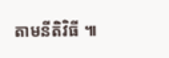តាមនីតិវិធី ៕